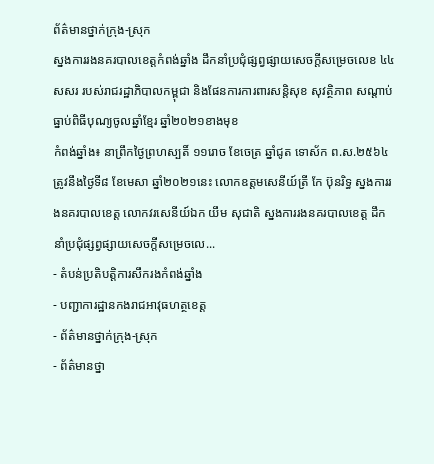ព័ត៌មានថ្នាក់ក្រុង-ស្រុក
ស្នងការរងនគរបាលខេត្តកំពង់ឆ្នាំង ដឹកនាំប្រជុំផ្សព្វផ្សាយសេចក្ដីសម្រេចលេខ ៤៤ សសរ របស់រាជរដ្ឋាភិបាលកម្ពុជា និងផែនការការពារសន្តិសុខ សុវត្ថិភាព សណ្តាប់ធ្នាប់ពិធីបុណ្យចូលឆ្នាំខ្មែរ ឆ្នាំ២០២១ខាងមុខ
កំពង់ឆ្នាំង៖ នាព្រឹកថ្ងៃព្រហស្បតិ៍ ១១រោច ខែចេត្រ ឆ្នាំជូត ទោស័ក ព.ស.២៥៦៤ ត្រូវនឹងថ្ងៃទី៨ ខែមេសា ឆ្នាំ២០២១នេះ លោកឧត្តមសេនីយ៍ត្រី កែ ប៊ុនរិទ្ធ ស្នងការរងនគរបាលខេត្ត លោកវរសេនីយ៍ឯក យឹម សុជាតិ ស្នងការរងនគរបាលខេត្ត ដឹកនាំប្រជុំផ្សព្វផ្សាយសេចក្ដីសម្រេចលេ...
- តំបន់ប្រតិបត្តិការសឹករងកំពង់ឆ្នាំង
- បញ្ជាការដ្ឋានកងរាជអាវុធហត្ថខេត្ត
- ព័ត៌មានថ្នាក់ក្រុង-ស្រុក
- ព័ត៌មានថ្នា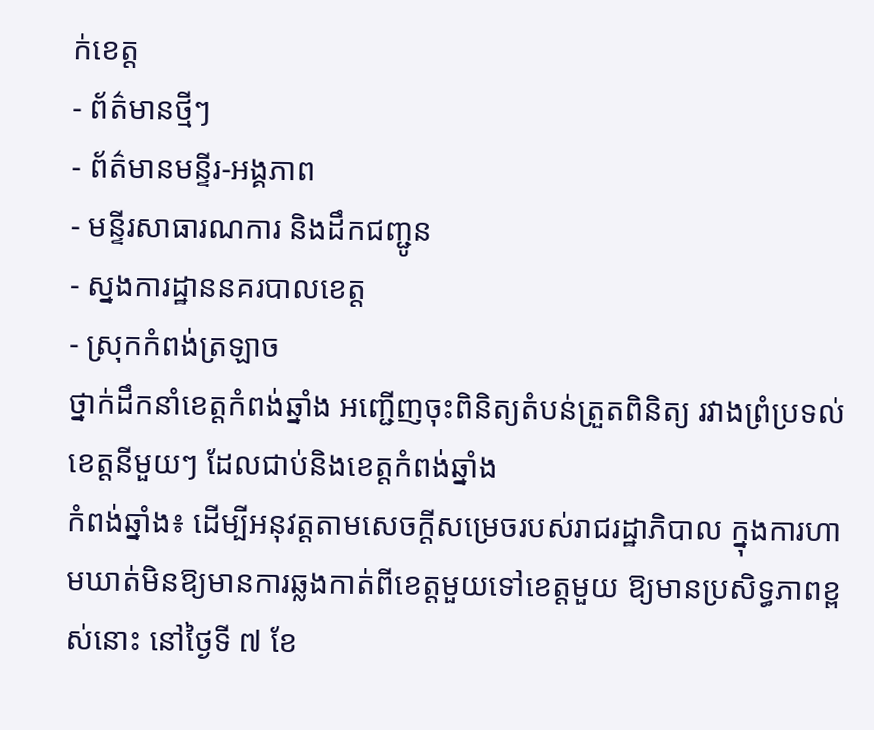ក់ខេត្ត
- ព័ត៌មានថ្មីៗ
- ព័ត៌មានមន្ទីរ-អង្គភាព
- មន្ទីរសាធារណការ និងដឹកជញ្ជូន
- ស្នងការដ្ឋាននគរបាលខេត្ត
- ស្រុកកំពង់ត្រឡាច
ថ្នាក់ដឹកនាំខេត្តកំពង់ឆ្នាំង អញ្ជើញចុះពិនិត្យតំបន់ត្រួតពិនិត្យ រវាងព្រំប្រទល់ខេត្តនីមួយៗ ដែលជាប់និងខេត្តកំពង់ឆ្នាំង
កំពង់ឆ្នាំង៖ ដើម្បីអនុវត្តតាមសេចក្តីសម្រេចរបស់រាជរដ្ឋាភិបាល ក្នុងការហាមឃាត់មិនឱ្យមានការឆ្លងកាត់ពីខេត្តមួយទៅខេត្តមួយ ឱ្យមានប្រសិទ្ធភាពខ្ពស់នោះ នៅថ្ងៃទី ៧ ខែ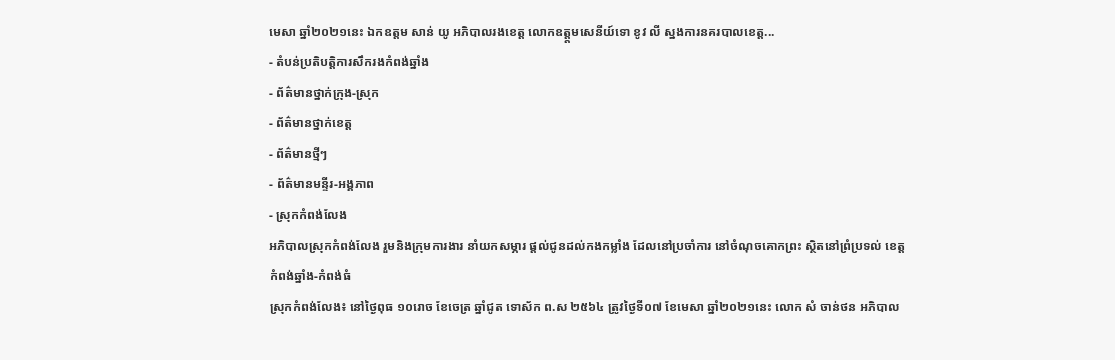មេសា ឆ្នាំ២០២១នេះ ឯកឧត្តម សាន់ យូ អភិបាលរងខេត្ត លោកឧត្ត្តមសេនីយ៍ទោ ខូវ លី ស្នងការនគរបាលខេត្ត...
- តំបន់ប្រតិបត្តិការសឹករងកំពង់ឆ្នាំង
- ព័ត៌មានថ្នាក់ក្រុង-ស្រុក
- ព័ត៌មានថ្នាក់ខេត្ត
- ព័ត៌មានថ្មីៗ
- ព័ត៌មានមន្ទីរ-អង្គភាព
- ស្រុកកំពង់លែង
អភិបាលស្រុកកំពង់លែង រួមនិងក្រុមការងារ នាំយកសម្ភារ ផ្តល់ជូនដល់កងកម្លាំង ដែលនៅប្រចាំការ នៅចំណុចគោកព្រះ ស្ថិតនៅព្រំប្រទល់ ខេត្តកំពង់ឆ្នាំង-កំពង់ធំ
ស្រុកកំពង់លែង៖ នៅថ្ងៃពុធ ១០រោច ខែចេត្រ ឆ្នាំជូត ទោស័ក ព.ស ២៥៦៤ ត្រូវថ្ងៃទី០៧ ខែមេសា ឆ្នាំ២០២១នេះ លោក សំ ចាន់ថន អភិបាល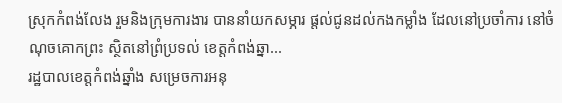ស្រុកកំពង់លែង រួមនិងក្រុមការងារ បាននាំយកសម្ភារ ផ្តល់ជូនដល់កងកម្លាំង ដែលនៅប្រចាំការ នៅចំណុចគោកព្រះ ស្ថិតនៅព្រំប្រទល់ ខេត្តកំពង់ឆ្នា...
រដ្ឋបាលខេត្តកំពង់ឆ្នាំង សម្រេចការអនុ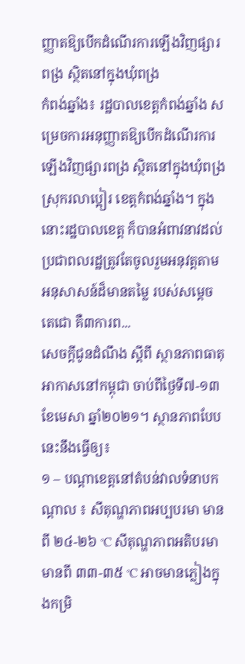ញ្ញាតឱ្យបើកដំណើរការឡើងវិញផ្សារពង្រ ស្ថិតនៅក្នុងឃុំពង្រ
កំពង់ឆ្នាំង៖ រដ្ឋបាលខេត្តកំពង់ឆ្នាំង សម្រេចការអនុញ្ញាតឱ្យបើកដំណើរការឡើងវិញផ្សារពង្រ ស្ថិតនៅក្នុងឃុំពង្រស្រុករលាប្អៀរ ខេត្តកំពង់ឆ្នាំង។ ក្នុងនោះរដ្ឋបាលខេត្ត ក៏បានអំពាវនាវដល់ប្រជាពលរដ្ឋត្រូវតែចូលរួមអនុវត្តតាមអនុសាសន៍ដ៏មានតម្លៃ របស់សម្តេចតេជោ គឺ៣ការព...
សេចក្តីជូនដំណឹង ស្តីពី ស្ថានភាពធាតុអាកាសនៅកម្ពុជា ចាប់ពីថ្ងៃទី៧-១៣ ខែមេសា ឆ្នាំ២០២១។ ស្ថានភាពបែបនេះនឹងធ្វើឲ្យ៖
១ – បណ្តាខេត្តនៅតំបន់វាលទំនាបកណ្តាល ៖ សីតុណ្ហភាពអប្បបរមា មានពី ២៤-២៦ °C សីតុណ្ហភាពអតិបរមា មានពី ៣៣-៣៥ °C អាចមានភ្លៀងក្នុងកម្រិ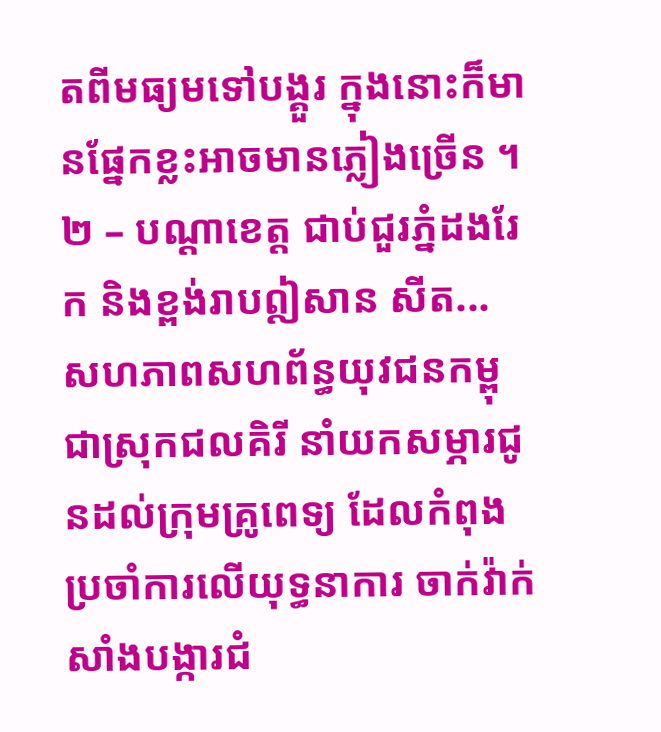តពីមធ្យមទៅបង្គួរ ក្នុងនោះក៏មានផ្នែកខ្លះអាចមានភ្លៀងច្រើន ។ ២ – បណ្តាខេត្ត ជាប់ជួរភ្នំដងរែក និងខ្ពង់រាបឦសាន សីត...
សហភាពសហព័ន្ធយុវជនកម្ពុជាស្រុកជលគិរី នាំយកសម្ភារជូនដល់ក្រុមគ្រូពេទ្យ ដែលកំពុងប្រចាំការលើយុទ្ធនាការ ចាក់វ៉ាក់សាំងបង្ការជំ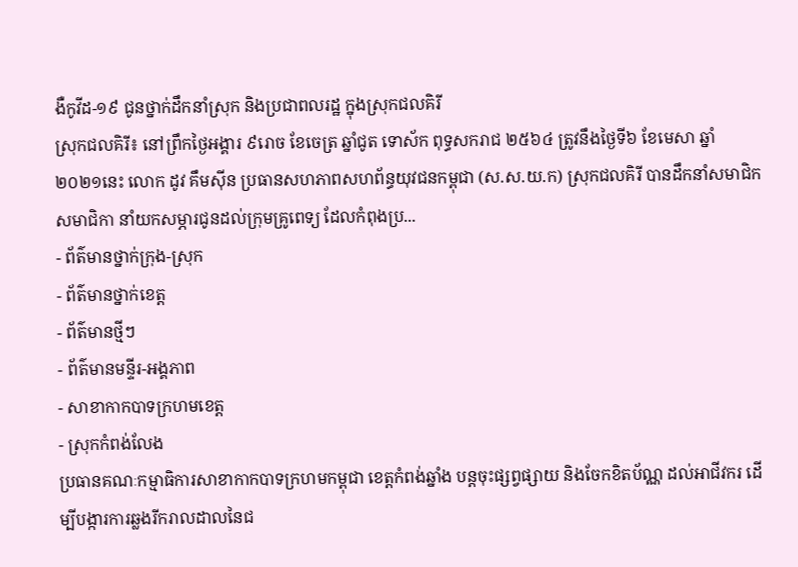ងឺកូវីដ-១៩ ជូនថ្នាក់ដឹកនាំស្រុក និងប្រជាពលរដ្ឋ ក្នុងស្រុកជលគិរី
ស្រុកជលគិរី៖ នៅព្រឹកថ្ងៃអង្គារ ៩រោច ខែចេត្រ ឆ្នាំជូត ទោស័ក ពុទ្ធសករាជ ២៥៦៤ ត្រូវនឹងថ្ងៃទី៦ ខែមេសា ឆ្នាំ២០២១នេះ លោក ដូវ គឹមស៊ីន ប្រធានសហភាពសហព័ន្ធយុវជនកម្ពុជា (ស.ស.យ.ក) ស្រុកជលគិរី បានដឹកនាំសមាជិក សមាជិកា នាំយកសម្ភារជូនដល់ក្រុមគ្រូពេទ្យ ដែលកំពុងប្រ...
- ព័ត៌មានថ្នាក់ក្រុង-ស្រុក
- ព័ត៌មានថ្នាក់ខេត្ត
- ព័ត៌មានថ្មីៗ
- ព័ត៌មានមន្ទីរ-អង្គភាព
- សាខាកាកបាទក្រហមខេត្ត
- ស្រុកកំពង់លែង
ប្រធានគណៈកម្មាធិការសាខាកាកបាទក្រហមកម្ពុជា ខេត្តកំពង់ឆ្នាំង បន្តចុះផ្សព្វផ្សាយ និងចែកខិតប័ណ្ណ ដល់អាជីវករ ដើម្បីបង្ការការឆ្លងរីករាលដាលនៃជ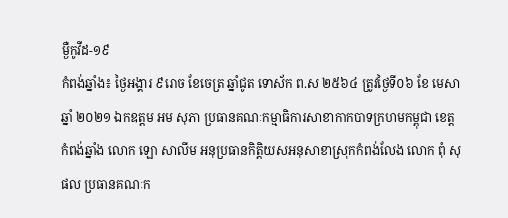ម្ងឺកូវីដ-១៩
កំពង់ឆ្នាំង៖ ថ្ងៃអង្គារ ៩រោច ខែចេត្រ ឆ្នាំជូត ទោស័ក ព.ស ២៥៦៤ ត្រូវថ្ងៃទី០៦ ខែ មេសា ឆ្នាំ ២០២១ ឯកឧត្ដម អម សុភា ប្រធានគណៈកម្មាធិការសាខាកាកបាទក្រហមកម្ពុជា ខេត្តកំពង់ឆ្នាំង លោក ឡោ សាលីម អនុប្រធានកិត្តិយសអនុសាខាស្រុកកំពង់លែង លោក ពុំ សុផល ប្រធានគណៈក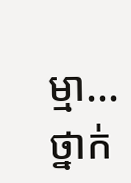ម្មា...
ថ្នាក់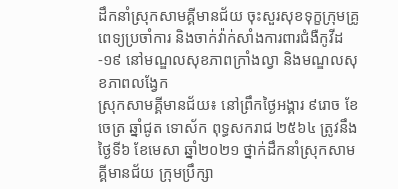ដឹកនាំស្រុកសាមគ្គីមានជ័យ ចុះសួរសុខទុក្ខក្រុមគ្រូពេទ្យប្រចាំការ និងចាក់វ៉ាក់សាំងការពារជំងឺកូវីដ-១៩ នៅមណ្ឌលសុខភាពក្រាំងល្វា និងមណ្ឌលសុខភាពលង្វែក
ស្រុកសាមគ្គីមានជ័យ៖ នៅព្រឹកថ្ងៃអង្គារ ៩រោច ខែចេត្រ ឆ្នាំជូត ទោស័ក ពុទ្ធសករាជ ២៥៦៤ ត្រូវនឹងថ្ងៃទី៦ ខែមេសា ឆ្នាំ២០២១ ថ្នាក់ដឹកនាំស្រុកសាមគ្គីមានជ័យ ក្រុមប្រឹក្សា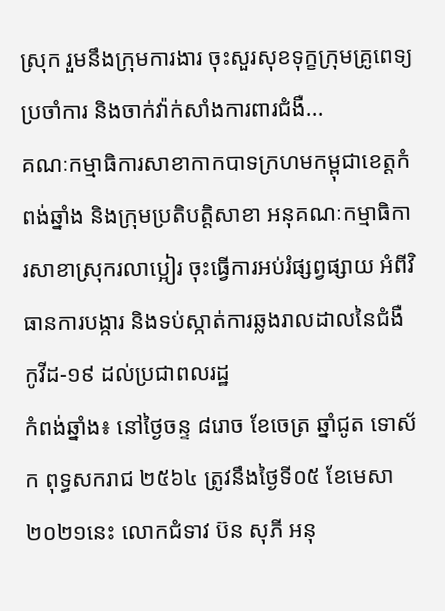ស្រុក រួមនឹងក្រុមការងារ ចុះសួរសុខទុក្ខក្រុមគ្រូពេទ្យប្រចាំការ និងចាក់វ៉ាក់សាំងការពារជំងឺ...
គណៈកម្មាធិការសាខាកាកបាទក្រហមកម្ពុជាខេត្តកំពង់ឆ្នាំង និងក្រុមប្រតិបត្តិសាខា អនុគណៈកម្មាធិការសាខាស្រុករលាប្អៀរ ចុះធ្វើការអប់រំផ្សព្វផ្សាយ អំពីវិធានការបង្ការ និងទប់ស្កាត់ការឆ្លងរាលដាលនៃជំងឺកូវីដ-១៩ ដល់ប្រជាពលរដ្ឋ
កំពង់ឆ្នាំង៖ នៅថ្ងៃចន្ទ ៨រោច ខែចេត្រ ឆ្នាំជូត ទោស័ក ពុទ្ធសករាជ ២៥៦៤ ត្រូវនឹងថ្ងៃទី០៥ ខែមេសា ២០២១នេះ លោកជំទាវ ប៊ន សុភី អនុ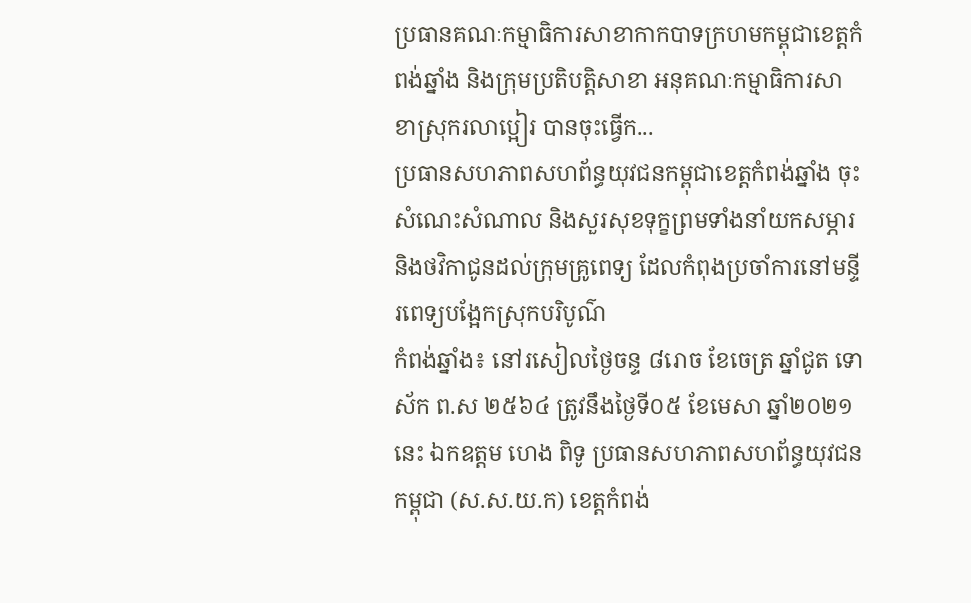ប្រធានគណៈកម្មាធិការសាខាកាកបាទក្រហមកម្ពុជាខេត្តកំពង់ឆ្នាំង និងក្រុមប្រតិបត្តិសាខា អនុគណៈកម្មាធិការសាខាស្រុករលាប្អៀរ បានចុះធ្វើក...
ប្រធានសហភាពសហព័ន្ធយុវជនកម្ពុជាខេត្តកំពង់ឆ្នាំង ចុះសំណេះសំណាល និងសួរសុខទុក្ខព្រមទាំងនាំយកសម្ភារ និងថវិកាជូនដល់ក្រុមគ្រូពេទ្យ ដែលកំពុងប្រចាំការនៅមន្ទីរពេទ្យបង្អែកស្រុកបរិបូណ៌
កំពង់ឆ្នាំង៖ នៅរសៀលថ្ងៃចន្ទ ៨រោច ខែចេត្រ ឆ្នាំជូត ទោស័ក ព.ស ២៥៦៤ ត្រូវនឹងថ្ងៃទី០៥ ខែមេសា ឆ្នាំ២០២១នេះ ឯកឧត្តម ហេង ពិទូ ប្រធានសហភាពសហព័ន្ធយុវជនកម្ពុជា (ស.ស.យ.ក) ខេត្តកំពង់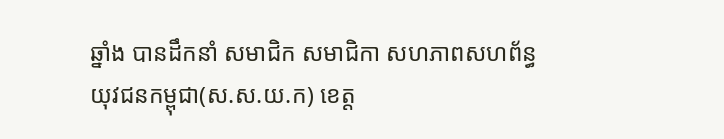ឆ្នាំង បានដឹកនាំ សមាជិក សមាជិកា សហភាពសហព័ន្ធយុវជនកម្ពុជា(ស.ស.យ.ក) ខេត្ត